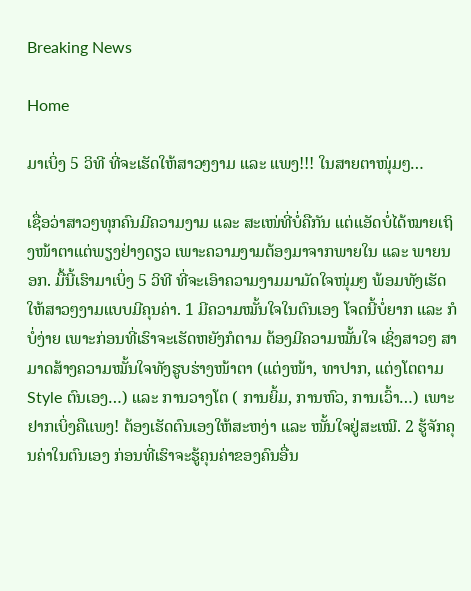Breaking News

Home

ມາເບິ່ງ 5 ວິທີ ທີ່ຈະເຮັດໃຫ້ສາວໆງາມ ແລະ ແພງ!!! ໃນສາຍຕາໜຸ່ມໆ…

ເຊື່ອວ່າສາວໆທຸກຄົນມີຄວາມງາມ ແລະ ສະເໜ່ທີ່ບໍ່ຄືກັນ ແຕ່ແອັດບໍ່ໄດ້ໝາຍເຖິງໜ້າຕາແຕ່ພຽງຢ່າງດຽວ ເພາະຄວາມງາມຕ້ອງມາຈາກພາຍໃນ ແລະ ພາຍນອກ. ມື້ນີ້ເຮົາມາເບິ່ງ 5 ວິທີ ທີ່ຈະເອົາຄວາມງາມມາມັດໃຈໜຸ່ມໆ ພ້ອມທັງເຮັດໃຫ້ສາວໆງາມແບບມີຄຸນຄ່າ. 1 ມີຄວາມໝັ້ນໃຈໃນຕົນເອງ ໂຈດນີ້ບໍ່ຍາກ ແລະ ກໍບໍ່ງ່າຍ ເພາະກ່ອນທີ່ເຮົາຈະເຮັດຫຍັງກໍຕາມ ຕ້ອງມີຄວາມໝັ້ນໃຈ ເຊິ່ງສາວໆ ສາມາດສ້າງຄວາມໝັ້ນໃຈທັງຮູບຮ່າງໜ້າຕາ (ແຕ່ງໜ້າ, ທາປາກ, ແຕ່ງໂຕຕາມ Style ຕົນເອງ…) ແລະ ການວາງໂຕ ( ການຍິ້ມ, ການຫົວ, ການເວົ້າ…) ເພາະຢາກເບິ່ງຄືແພງ! ຕ້ອງເຮັດຕົນເອງໃຫ້ສະຫງ່າ ແລະ ໜັ້ນໃຈຢູ່ສະເໝີ. 2 ຮູ້ຈັກຄຸນຄ່າໃນຕົນເອງ ກ່ອນທີ່ເຮົາຈະຮູ້ຄຸນຄ່າຂອງຄົນອື່ນ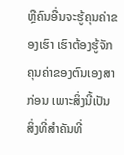ຫຼືຄົນອື່ນຈະຮູ້ຄຸນຄ່າຂອງເຮົາ ເຮົາຕ້ອງຮູ້ຈັກຄຸນຄ່າຂອງຕົນເອງສາກ່ອນ ເພາະສິ່ງນີ້ເປັນສິ່ງທີ່ສຳຄັນທີ່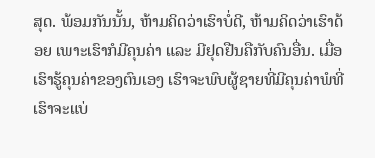ສຸດ. ພ້ອມກັນນັ້ນ, ຫ້າມຄິດວ່າເຮົາບໍ່ດີ, ຫ້າມຄິດວ່າເຮົາດ້ອຍ ເພາະເຮົາກໍມີຄຸນຄ່າ ແລະ ມີຢຸດຢືນຄືກັບຄົນອື່ນ. ເມື່ອເຮົາຮູ້ຄຸນຄ່າຂອງຕົນເອງ ເຮົາຈະພົບຜູ້ຊາຍທີ່ມີຄຸນຄ່າພໍທີ່ເຮົາຈະແບ່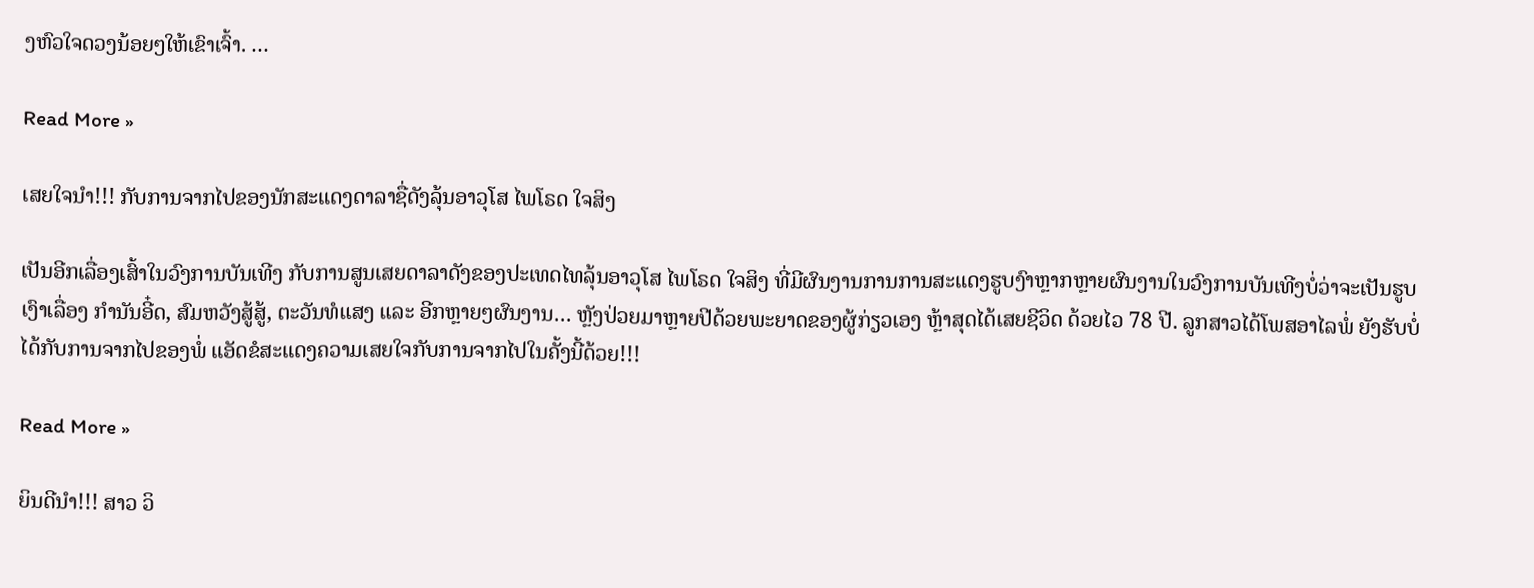ງຫົວໃຈດວງນ້ອຍໆໃຫ້ເຂົາເຈົ້າ. …

Read More »

ເສຍໃຈນໍາ!!! ກັບການຈາກໄປຂອງນັກສະແດງດາລາຊື່ດັງລຸ້ນອາວຸໂສ ໄພໂຣດ ໃຈສິງ

ເປັນອີກເລື່ອງເສົ້າໃນວົງການບັນເທີງ ກັບການສູນເສຍດາລາດັງຂອງປະເທດໄທລຸ້ນອາວຸໂສ ໄພໂຣດ ໃຈສິງ ທີ່ມີຜົນງານການການສະແດງຮູບງົາຫຼາກຫຼາຍຜົນງານໃນວົງການບັນເທີງບໍ່ວ່າຈະເປັນຮູບເງົາເລື່ອງ ກໍານັນອີ໋ດ, ສົມຫວັງສູ້ສູ້, ຕະວັນທໍແສງ ແລະ ອີກຫຼາຍໆຜົນງານ… ຫຼັງປ່ວຍມາຫຼາຍປີດ້ວຍພະຍາດຂອງຜູ້ກ່ຽວເອງ ຫຼ້າສຸດໄດ້ເສຍຊີວິດ ດ້ວຍໄວ 78 ປີ. ລູກສາວໄດ້ໂພສອາໄລພໍ່ ຍັງຮັບບໍ່ໄດ້ກັບການຈາກໄປຂອງພໍ່ ແອັດຂໍສະແດງຄວາມເສຍໃຈກັບການຈາກໄປໃນຄັ້ງນີ້ດ້ວຍ!!!

Read More »

ຍິນດີນໍາ!!! ສາວ ວິ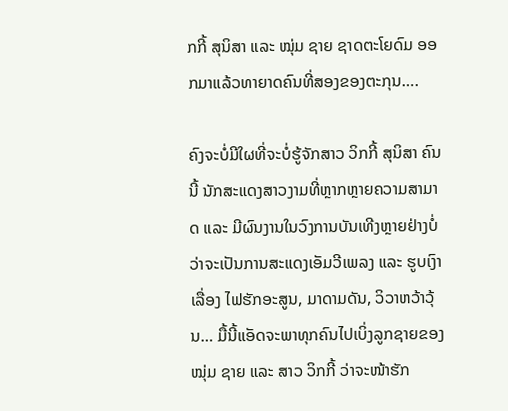ກກີ້ ສຸນິສາ ແລະ ໝຸ່ມ ຊາຍ ຊາດຕະໂຍດົມ ອອກມາແລ້ວທາຍາດຄົນທີ່ສອງຂອງຕະກຸນ….

ຄົງຈະບໍ່ມີໃຜທີ່ຈະບໍ່ຮູ້ຈັກສາວ ວິກກີ້ ສຸນິສາ ຄົນນີ້ ນັກສະແດງສາວງາມທີ່ຫຼາກຫຼາຍຄວາມສາມາດ ແລະ ມີຜົນງານໃນວົງການບັນເທີງຫຼາຍຢ່າງບໍ່ວ່າຈະເປັນການສະແດງເອັມວີເພລງ ແລະ ຮູບເງົາເລື່ອງ ໄຟຮັກອະສູນ, ມາດາມດັນ, ວິວາຫວ້າວຸ້ນ… ມື້ນີ້ແອັດຈະພາທຸກຄົນໄປເບິ່ງລູກຊາຍຂອງ ໝຸ່ມ ຊາຍ ແລະ ສາວ ວິກກີ້ ວ່າຈະໜ້າຮັກ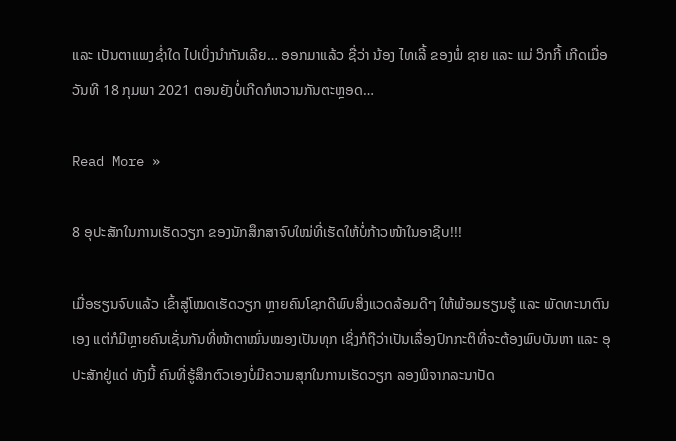ແລະ ເປັນຕາແພງຊໍ່າໃດ ໄປເບິ່ງນໍາກັນເລີຍ… ອອກມາແລ້ວ ຊື່ວ່າ ນ້ອງ ໄທເລີ້ ຂອງພໍ່ ຊາຍ ແລະ ແມ່ ວິກກີ້ ເກີດເມື່ອວັນທີ 18 ກຸມພາ 2021 ຕອນຍັງບໍ່ເກີດກໍຫວານກັນຕະຫຼອດ…

Read More »

8 ອຸປະສັກໃນການເຮັດວຽກ ຂອງນັກສຶກສາຈົບໃໝ່ທີ່ເຮັດໃຫ້ບໍ່ກ້າວໜ້າໃນອາຊີບ!!!

ເມື່ອຮຽນຈົບແລ້ວ ເຂົ້າສູ່ໂໝດເຮັດວຽກ ຫຼາຍຄົນໂຊກດີພົບສິ່ງແວດລ້ອມດີໆ ໃຫ້ພ້ອມຮຽນຮູ້ ແລະ ພັດທະນາຕົນເອງ ແຕ່ກໍມີຫຼາຍຄົນເຊັ່ນກັນທີ່ໜ້າຕາໝົ່ນໝອງເປັນທຸກ ເຊິ່ງກໍຖືວ່າເປັນເລື່ອງປົກກະຕິທີ່ຈະຕ້ອງພົບບັນຫາ ແລະ ອຸປະສັກຢູ່ແດ່ ທັງນີ້ ຄົນທີ່ຮູ້ສຶກຕົວເອງບໍ່ມີຄວາມສຸກໃນການເຮັດວຽກ ລອງພິຈາກລະນາປັດ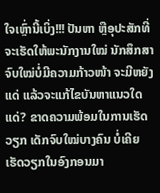ໃຈເຫຼົ່ານີ້ເບິ່ງ!!! ປັນຫາ ຫຼືອຸປະສັກທີ່ຈະເຮັດໃຫ້ພະນັກງານໃໝ່ ນັກສຶກສາຈົບໃໝ່ບໍ່ມີຄວາມກ້າວໜ້າ ຈະມີຫຍັງແດ່ ແລ້ວຈະແກ້ໄຂບັນຫາແນວໃດແດ່? ຂາດຄວາມພ້ອມໃນການເຮັດວຽກ ເດັກຈົບໃໝ່ບາງຄົນ ບໍ່ເຄີຍເຮັດວຽກໃນອົງກອນມາ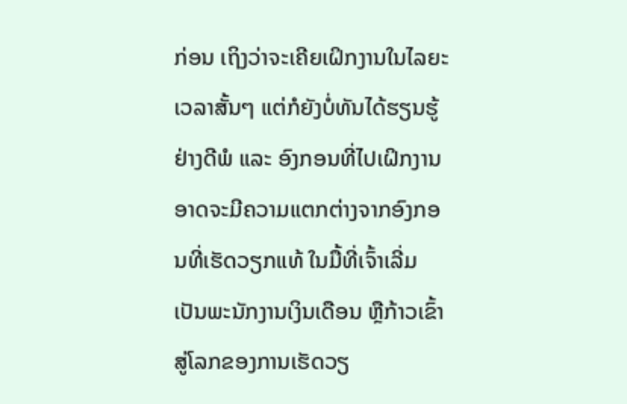ກ່ອນ ເຖິງວ່າຈະເຄີຍເຝິກງານໃນໄລຍະເວລາສັ້ນໆ ແຕ່ກໍຍັງບໍ່ທັນໄດ້ຮຽນຮູ້ຢ່າງດີພໍ ແລະ ອົງກອນທີ່ໄປເຝິກງານ ອາດຈະມີຄວາມແຕກຕ່າງຈາກອົງກອນທີ່ເຮັດວຽກແທ້ ໃນມື້ທີ່ເຈົ້າເລີ່ມເປັນພະນັກງານເງິນເດືອນ ຫຼືກ້າວເຂົ້າສູ່ໂລກຂອງການເຮັດວຽ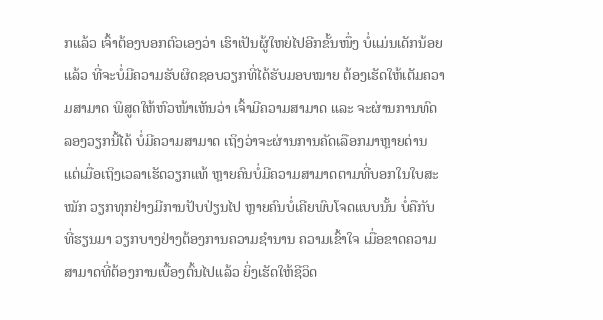ກແລ້ວ ເຈົ້າຕ້ອງບອກຕົວເອງວ່າ ເຮົາເປັນຜູ້ໃຫຍ່ໄປອີກຂັ້ນໜຶ່ງ ບໍ່ແມ່ນເດັກນ້ອຍແລ້ວ ທີ່ຈະບໍ່ມີຄວາມຮັບຜິດຊອບວຽກທີ່ໄດ້ຮັບມອບໝາຍ ຕ້ອງເຮັດໃຫ້ເຕັມຄວາມສາມາດ ພິສູດໃຫ້ຫົວໜ້າເຫັນວ່າ ເຈົ້າມີຄວາມສາມາດ ແລະ ຈະຜ່ານການທົດລອງວຽກນີ້ໄດ້ ບໍ່ມີຄວາມສາມາດ ເຖິງວ່າຈະຜ່ານການຄັດເລືອກມາຫຼາຍດ່ານ ແຕ່ເມື່ອເຖິງເວລາເຮັດວຽກແທ້ ຫຼາຍຄົນບໍ່ມີຄວາມສາມາດຕາມທີ່ບອກໃນໃບສະໝັກ ວຽກທຸກຢ່າງມີການປັບປ່ຽນໄປ ຫຼາຍຄົນບໍ່ເຄີຍພົບໂຈດແບບນັ້ນ ບໍ່ຄືກັບທີ່ຮຽນມາ ວຽກບາງຢ່າງຕ້ອງການຄວາມຊໍານານ ຄວາມເຂົ້າໃຈ ເມື່ອຂາດຄວາມສາມາດທີ່ຕ້ອງການເບື້ອງຕົ້ນໄປແລ້ວ ຍິ່ງເຮັດໃຫ້ຊີວິດ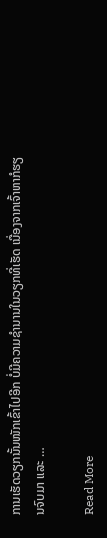ການເຮັດວຽກນັ້ນໜັກເຂົ້າໄປອີກ ບໍ່ມີຄວາມຊໍານານໃນວຽກທີ່ເຮັດ ເນື່ອງຈາກເຈົ້າຫາກໍຮຽນຈົບມາ ແລະ …

Read More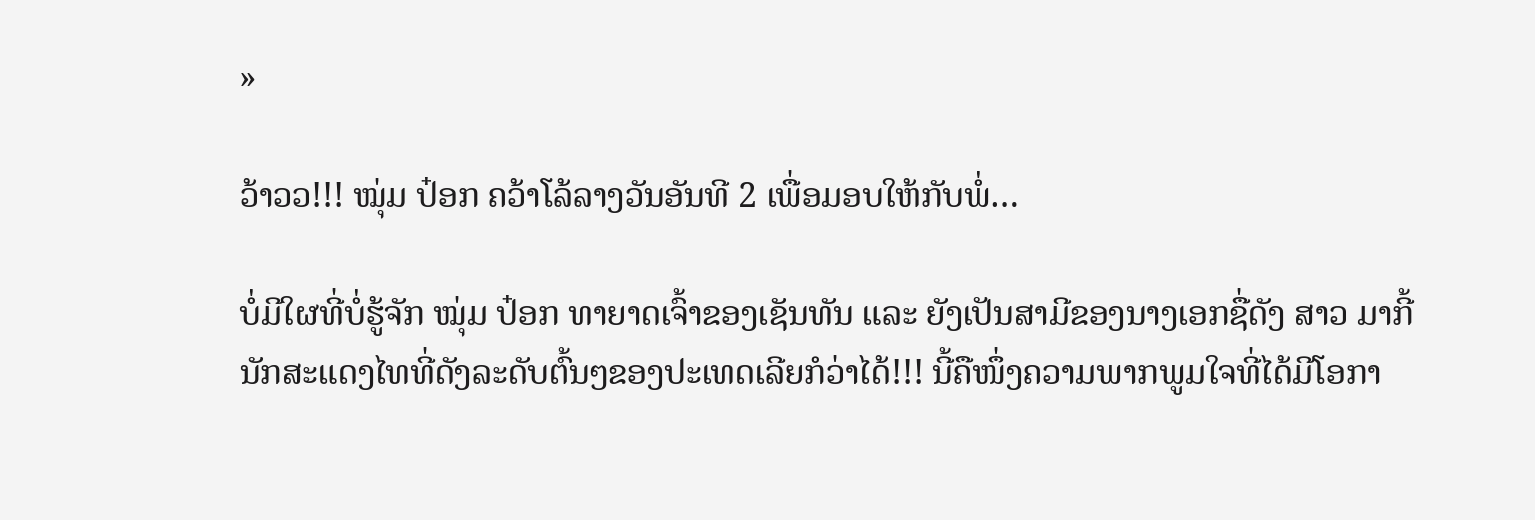»

ວ້າວວ!!! ໝຸ່ມ ປ໋ອກ ຄວ້າໂລ້ລາງວັນອັນທີ 2 ເພື່ອມອບໃຫ້ກັບພໍ່…

ບໍ່ມີໃຜທີ່ບໍ່ຮູ້ຈັກ ໝຸ່ມ ປ໋ອກ ທາຍາດເຈົ້າຂອງເຊັນທັນ ແລະ ຍັງເປັນສາມີຂອງນາງເອກຊື່ດັງ ສາວ ມາກີ້ ນັກສະແດງໄທທີ່ດັງລະດັບຕົ້ນໆຂອງປະເທດເລີຍກໍວ່າໄດ້!!! ນີ້ຄືໜຶ່ງຄວາມພາກພູມໃຈທີ່ໄດ້ມີໂອກາ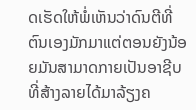ດເຮັດໃຫ້ພໍ່ເຫັນວ່າດົນຕີທີ່ຕົນເອງມັກມາແຕ່ຕອນຍັງນ້ອຍມັນສາມາດກາຍເປັນອາຊີບທີ່ສ້າງລາຍໄດ້ມາລ້ຽງຄ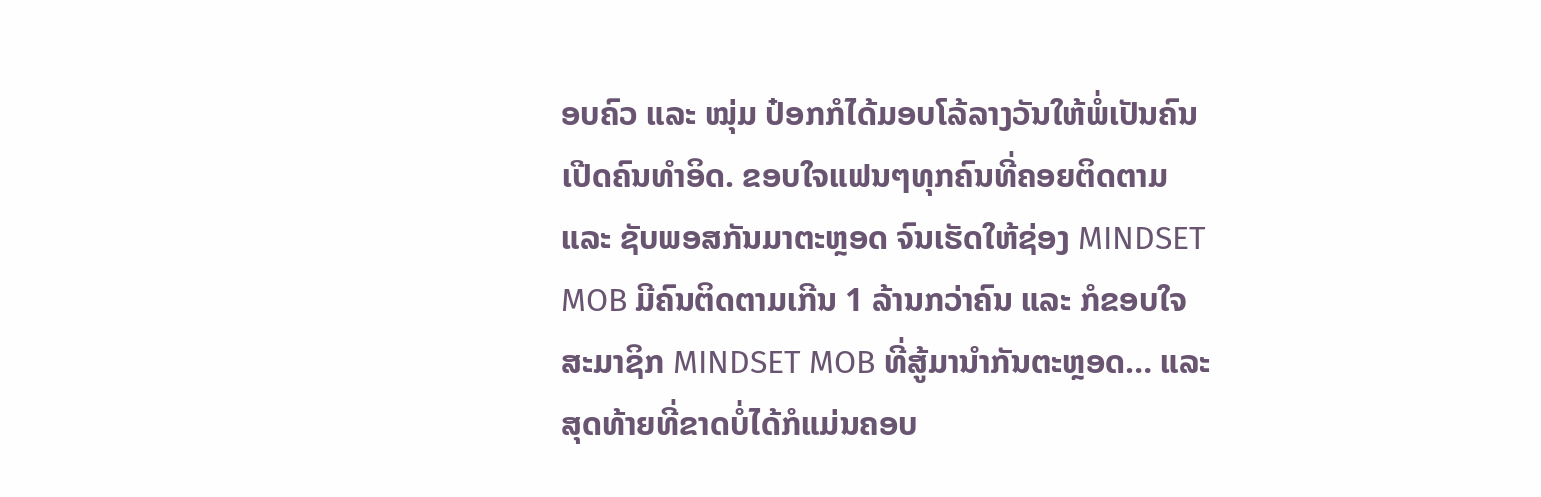ອບຄົວ ແລະ ໝຸ່ມ ປ໋ອກກໍໄດ້ມອບໂລ້ລາງວັນໃຫ້ພໍ່ເປັນຄົນເປີດຄົນທໍາອິດ. ຂອບໃຈແຟນໆທຸກຄົນທີ່ຄອຍຕິດຕາມ ແລະ ຊັບພອສກັນມາຕະຫຼອດ ຈົນເຮັດໃຫ້ຊ່ອງ MINDSET MOB ມີຄົນຕິດຕາມເກີນ 1 ລ້ານກວ່າຄົນ ແລະ ກໍຂອບໃຈສະມາຊິກ MINDSET MOB ທີ່ສູ້ມານໍາກັນຕະຫຼອດ… ແລະ ສຸດທ້າຍທີ່ຂາດບໍ່ໄດ້ກໍແມ່ນຄອບ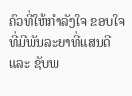ຄົວທີ່ໃຫ້ກໍາລັງໃຈ ຂອບໃຈທີ່ມີພັນລະຍາທີ່ແສນດີ ແລະ ຊັບພ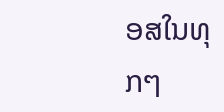ອສໃນທຸກໆ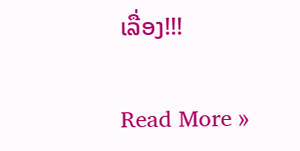ເລື່ອງ!!!

Read More »